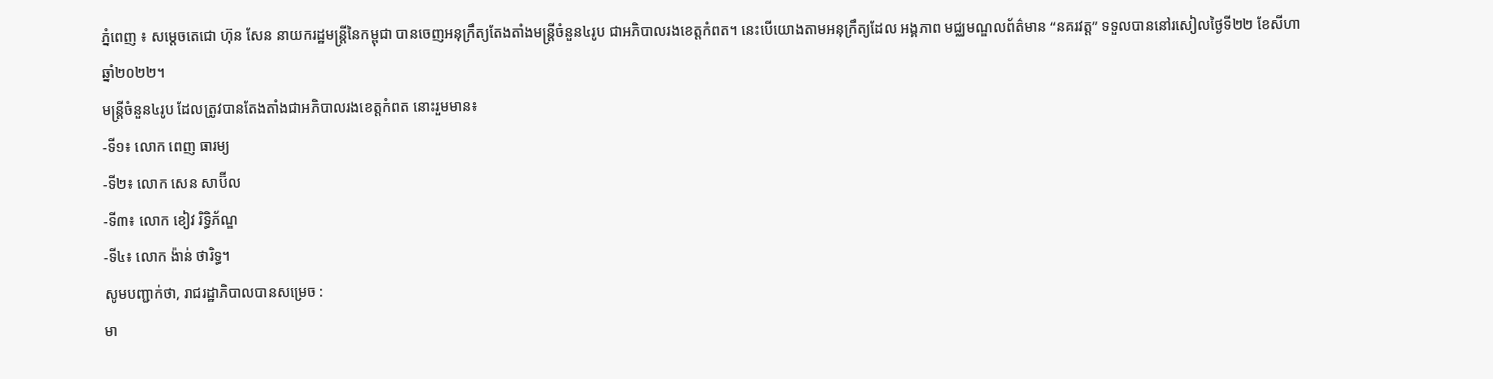ភ្នំពេញ ៖ សម្ដេចតេជោ ហ៊ុន សែន នាយករដ្ឋមន្ដ្រីនៃកម្ពុជា បានចេញអនុក្រឹត្យតែងតាំងមន្ដ្រីចំនួន៤រូប ជាអភិបាលរងខេត្តកំពត។ នេះបើយោងតាមអនុក្រឹត្យដែល អង្គភាព មជ្ឈមណ្ឌលព័ត៌មាន “នគរវត្ត” ទទួលបាននៅរសៀលថ្ងៃទី២២ ខែសីហា ឆ្នាំ២០២២។
មន្ដ្រីចំនួន៤រូប ដែលត្រូវបានតែងតាំងជាអភិបាលរងខេត្តកំពត នោះរួមមាន៖
-ទី១៖ លោក ពេញ ធារម្យ
-ទី២៖ លោក សេន សាប៊ីល
-ទី៣៖ លោក ខៀវ រិទ្ធិភ័ណ្ឌ
-ទី៤៖ លោក ង៉ាន់ ថារិទ្ធ។
សូមបញ្ជាក់ថា, រាជរដ្ឋាភិបាលបានសម្រេច :
មា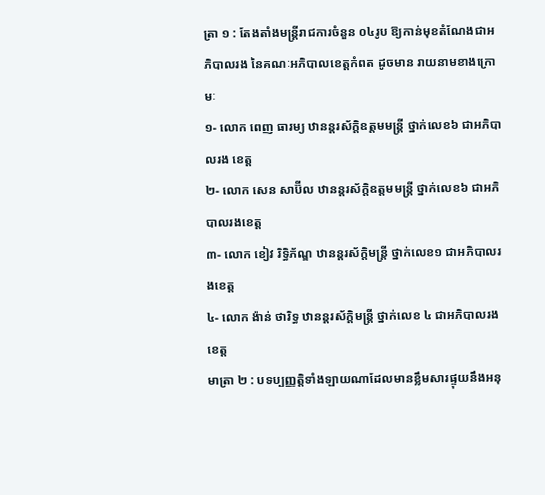ត្រា ១ : តែងតាំងមន្ត្រីរាជការចំនួន ០៤រូប ឱ្យកាន់មុខតំណែងជាអភិបាលរង នៃគណៈអភិបាលខេត្តកំពត ដូចមាន រាយនាមខាងក្រោមៈ
១- លោក ពេញ ធារម្យ ឋានន្តរស័ក្តិឧត្តមមន្ត្រី ថ្នាក់លេខ៦ ជាអភិបាលរង ខេត្ត
២- លោក សេន សាប៊ីល ឋានន្តរស័ក្តិឧត្តមមន្ត្រី ថ្នាក់លេខ៦ ជាអភិបាលរងខេត្ត
៣- លោក ខៀវ រិទ្ធិភ័ណ្ឌ ឋានន្តរស័ក្ដិមន្ត្រី ថ្នាក់លេខ១ ជាអភិបាលរងខេត្ត
៤- លោក ង៉ាន់ ថារិទ្ធ ឋានន្តរស័ក្ដិមន្ត្រី ថ្នាក់លេខ ៤ ជាអភិបាលរងខេត្ត
មាត្រា ២ : បទប្បញ្ញត្តិទាំងឡាយណាដែលមានខ្លឹមសារផ្ទុយនឹងអនុ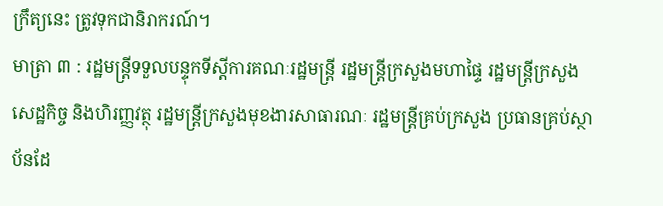ក្រឹត្យនេះ ត្រូវទុកជានិរាករណ៍។
មាត្រា ៣ : រដ្ឋមន្ត្រីទទួលបន្ទុកទីស្តីការគណៈរដ្ឋមន្ត្រី រដ្ឋមន្ត្រីក្រសួងមហាផ្ទៃ រដ្ឋមន្ត្រីក្រសួងសេដ្ឋកិច្ច និងហិរញ្ញវត្ថុ រដ្ឋមន្ត្រីក្រសួងមុខងារសាធារណៈ រដ្ឋមន្ត្រីគ្រប់ក្រសួង ប្រធានគ្រប់ស្ថាប័នដែ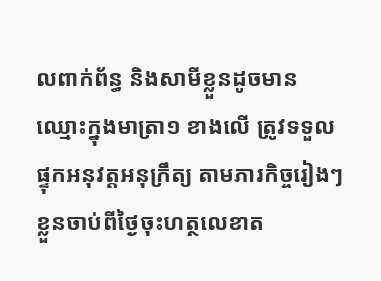លពាក់ព័ន្ធ និងសាមីខ្លួនដូចមាន
ឈ្មោះក្នុងមាត្រា១ ខាងលើ ត្រូវទទួលផ្ទុកអនុវត្តអនុក្រឹត្យ តាមភារកិច្ចរៀងៗខ្លួនចាប់ពីថ្ងៃចុះហត្ថលេខាត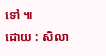ទៅ ៕
ដោយ : សិលា